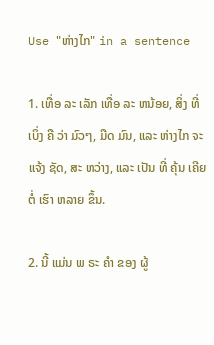Use "ຫ່າງໄກ" in a sentence

1. ເທື່ອ ລະ ເລັກ ເທື່ອ ລະ ຫນ້ອຍ, ສິ່ງ ທີ່ ເບິ່ງ ຄື ວ່າ ມົວໆ, ມືດ ມົນ, ແລະ ຫ່າງໄກ ຈະ ແຈ້ງ ຊັດ, ສະ ຫວ່າງ, ແລະ ເປັນ ທີ່ ຄຸ້ນ ເຄີຍ ຕໍ່ ເຮົາ ຫລາຍ ຂຶ້ນ.

2. ນີ້ ແມ່ນ ພ ຣະ ຄໍາ ຂອງ ຜູ້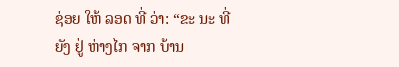ຊ່ອຍ ໃຫ້ ລອດ ທີ່ ວ່າ: “ຂະ ນະ ທີ່ ຍັງ ຢູ່ ຫ່າງໄກ ຈາກ ບ້ານ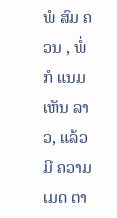ພໍ ສົມ ຄວນ , ພໍ່ ກໍ ແນມ ເຫັນ ລາວ, ແລ້ວ ມີ ຄວາມ ເມດ ຕາ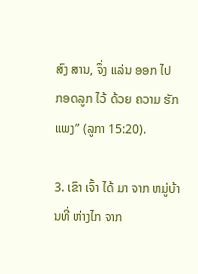ສົງ ສານ, ຈຶ່ງ ແລ່ນ ອອກ ໄປ ກອດລູກ ໄວ້ ດ້ວຍ ຄວາມ ຮັກ ແພງ” (ລູກາ 15:20).

3. ເຂົາ ເຈົ້າ ໄດ້ ມາ ຈາກ ຫມູ່ບ້ານທີ່ ຫ່າງໄກ ຈາກ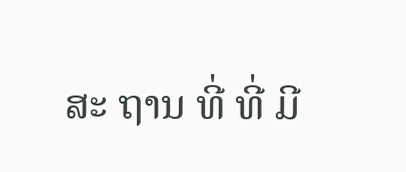ສະ ຖານ ທີ່ ທີ່ ມີ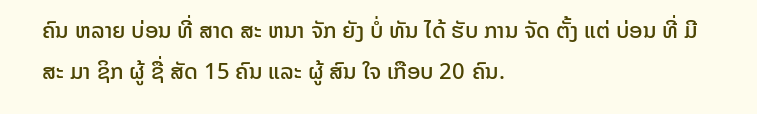ຄົນ ຫລາຍ ບ່ອນ ທີ່ ສາດ ສະ ຫນາ ຈັກ ຍັງ ບໍ່ ທັນ ໄດ້ ຮັບ ການ ຈັດ ຕັ້ງ ແຕ່ ບ່ອນ ທີ່ ມີ ສະ ມາ ຊິກ ຜູ້ ຊື່ ສັດ 15 ຄົນ ແລະ ຜູ້ ສົນ ໃຈ ເກືອບ 20 ຄົນ.